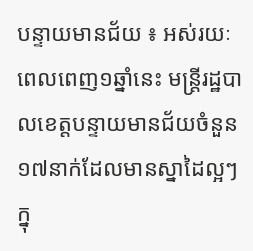បន្ទាយមានជ័យ ៖ អស់រយៈពេលពេញ១ឆ្នាំនេះ មន្ត្រីរដ្ឋបាលខេត្តបន្ទាយមានជ័យចំនួន១៧នាក់ដែលមានស្នាដៃល្អៗក្នុ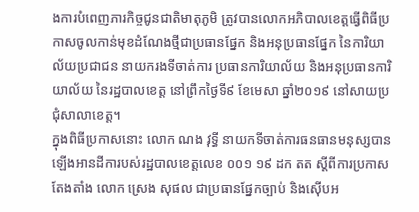ងការបំពេញភារកិច្ចជូនជាតិមាតុភូមិ ត្រូវបានលោកអភិបាលខេត្តធ្វើពិធីប្រកាសចូលកាន់មុខដំណែងថ្មីជាប្រធានផ្នែក និងអនុប្រធានផ្នែក នៃការិយាល័យប្រជាជន នាយករងទីចាត់ការ ប្រធានការិយាល័យ និងអនុប្រធានការិយាល័យ នៃរដ្ឋបាលខេត្ត នៅព្រឹកថ្ងៃទី៩ ខែមេសា ឆ្នាំ២០១៩ នៅសាយប្រជុំសាលាខេត្ត។
ក្នុងពិធីប្រកាសនោះ លោក ណង វុទ្ធី នាយកទីចាត់ការធនធានមនុស្សបានឡើងអានដីការបស់រដ្ឋបាលខេត្តលេខ ០០១ ១៩ ដក តត ស្ដីពីការប្រកាសតែងតាំង លោក ស្រេង សុផល ជាប្រធានផ្នែកច្បាប់ និងស៊ើបអ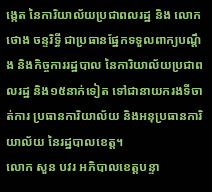ង្កេត នៃការិយាល័យប្រជាពលរដ្ឋ និង លោក ថោង ចន្ទរិទ្ធី ជាប្រធានផ្នែកទទួលពាក្យបណ្ដឹង និងកិច្ចការរដ្ឋបាល នៃការិយាល័យប្រជាពលរដ្ឋ និង១៥នាក់ទៀត ទៅជានាយករងទីចាត់ការ ប្រធានការិយាល័យ និងអនុប្រធានការិយាល័យ នៃរដ្ឋបាលខេត្ត។
លោក សួន បវរ អភិបាលខេត្តបន្ទា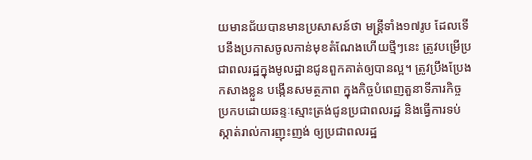យមានជ័យបានមានប្រសាសន៍ថា មន្ត្រីទាំង១៧រូប ដែលទើបនឹងប្រកាសចូលកាន់មុខតំណែងហើយថ្មីៗនេះ ត្រូវបម្រើប្រជាពលរដ្ឋក្នុងមូលដ្ឋានជូនពួកគាត់ឲ្យបានល្អ។ ត្រូវប្រឹងប្រែងកសាងខ្លួន បង្កើនសមត្ថភាព ក្នុងកិច្ចបំពេញតួនាទីភារកិច្ច ប្រកបដោយឆន្ទៈស្មោះត្រង់ជូនប្រជាពលរដ្ឋ និងធ្វើការទប់ស្កាត់រាល់ការញុះញង់ ឲ្យប្រជាពលរដ្ឋ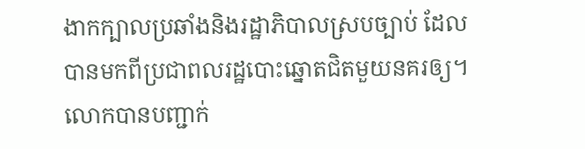ងាកក្បាលប្រឆាំងនិងរដ្ឋាភិបាលស្របច្បាប់ ដែលបានមកពីប្រជាពលរដ្ឋបោះឆ្នោតជិតមួយនគរឲ្យ។
លោកបានបញ្ជាក់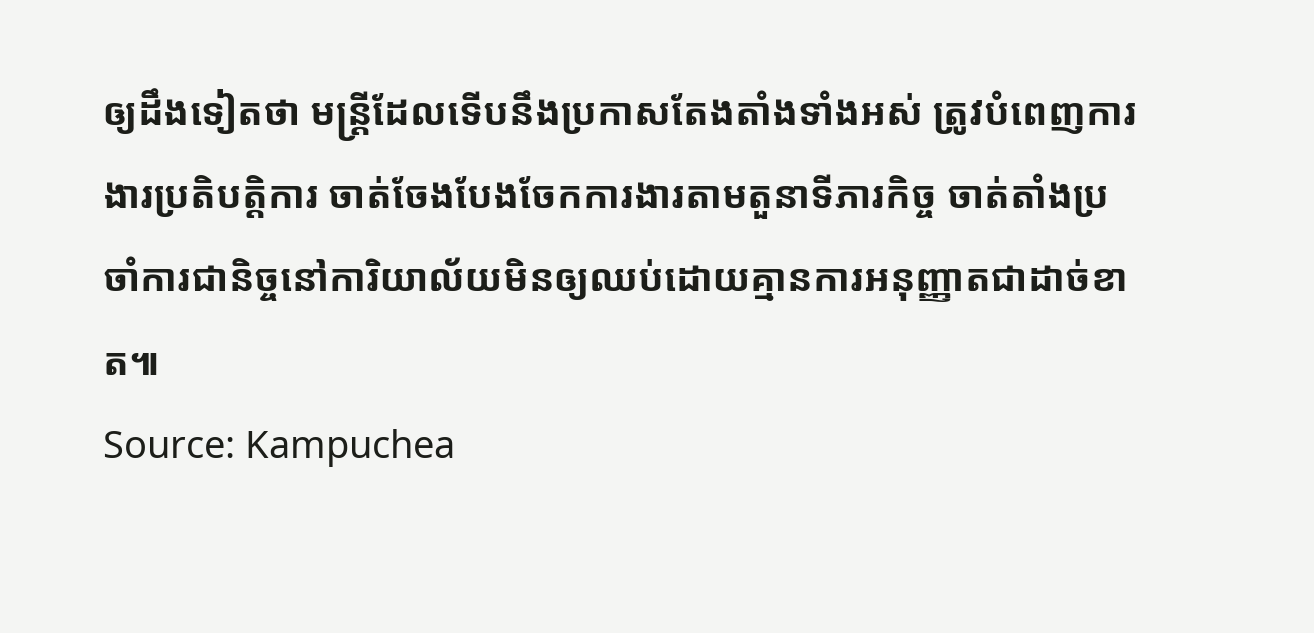ឲ្យដឹងទៀតថា មន្ត្រីដែលទើបនឹងប្រកាសតែងតាំងទាំងអស់ ត្រូវបំពេញការងារប្រតិបត្តិការ ចាត់ចែងបែងចែកការងារតាមតួនាទីភារកិច្ច ចាត់តាំងប្រចាំការជានិច្ចនៅការិយាល័យមិនឲ្យឈប់ដោយគ្មានការអនុញ្ញាតជាដាច់ខាត៕
Source: Kampuchea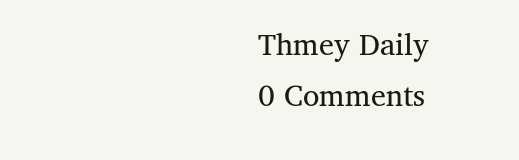Thmey Daily
0 Comments